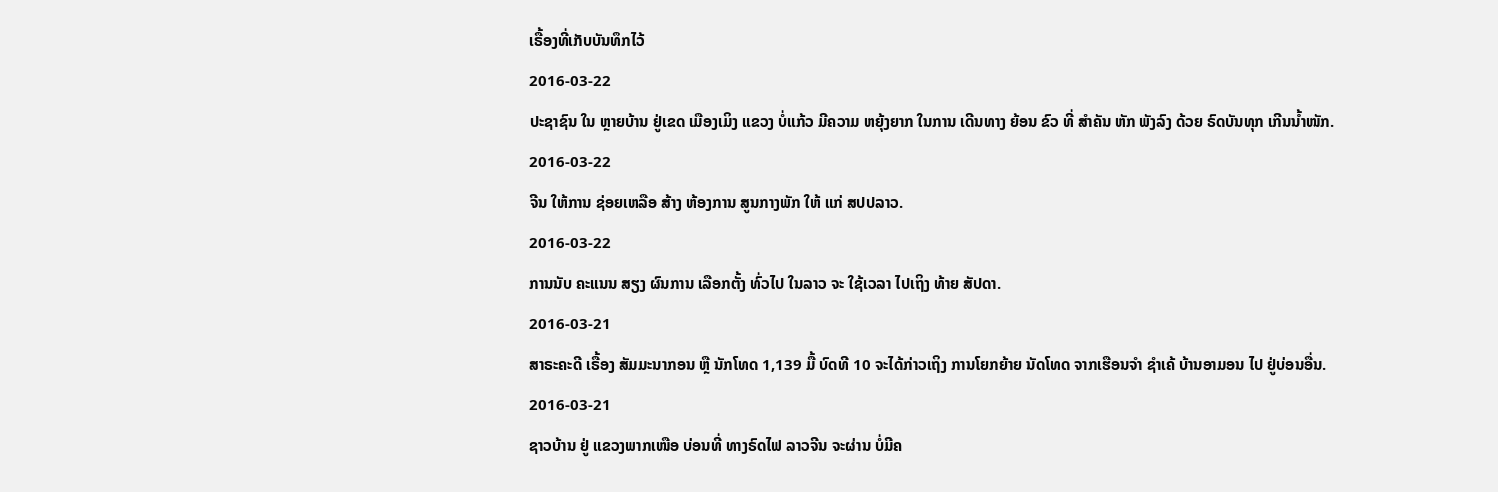ເຣື້ອງທີ່ເກັບບັນທຶກໄວ້
2016-03-22
ປະຊາຊົນ ໃນ ຫຼາຍບ້ານ ຢູ່ເຂດ ເມືອງເມິງ ແຂວງ ບໍ່ແກ້ວ ມີຄວາມ ຫຍຸ້ງຍາກ ໃນການ ເດີນທາງ ຍ້ອນ ຂົວ ທີ່ ສໍາຄັນ ຫັກ ພັງລົງ ດ້ວຍ ຣົດບັນທຸກ ເກີນນໍ້າໜັກ.
2016-03-22
ຈີນ ໃຫ້ການ ຊ່ອຍເຫລືອ ສ້າງ ຫ້ອງການ ສູນກາງພັກ ໃຫ້ ແກ່ ສປປລາວ.
2016-03-22
ການນັບ ຄະແນນ ສຽງ ຜົນການ ເລືອກຕັ້ງ ທົ່ວໄປ ໃນລາວ ຈະ ໃຊ້ເວລາ ໄປເຖິງ ທ້າຍ ສັປດາ.
2016-03-21
ສາຣະຄະດີ ເຣື້ອງ ສັມມະນາກອນ ຫຼື ນັກໂທດ 1,139 ມື້ ບົດທີ 10 ຈະໄດ້ກ່າວເຖິງ ການໂຍກຍ້າຍ ນັດໂທດ ຈາກເຮືອນຈໍາ ຊໍາເຄ້ ບ້ານອາມອນ ໄປ ຢູ່ບ່ອນອື່ນ.
2016-03-21
ຊາວບ້ານ ຢູ່ ແຂວງພາກເໜືອ ບ່ອນທີ່ ທາງຣົດໄຟ ລາວຈີນ ຈະຜ່ານ ບໍ່ມີຄ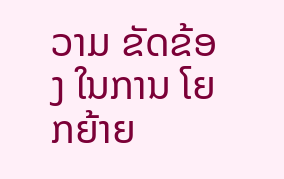ວາມ ຂັດຂ້ອງ ໃນການ ໂຍກຍ້າຍ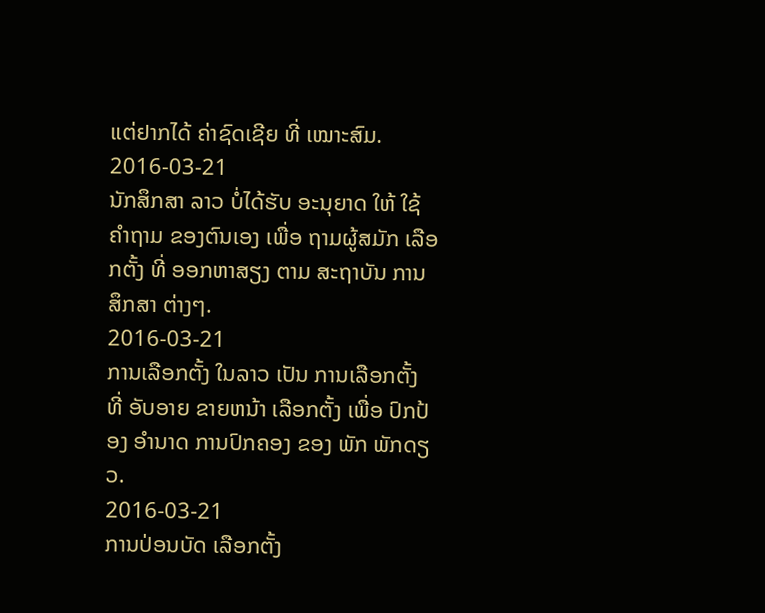ແຕ່ຢາກໄດ້ ຄ່າຊົດເຊີຍ ທີ່ ເໝາະສົມ.
2016-03-21
ນັກສຶກສາ ລາວ ບໍ່ໄດ້ຮັບ ອະນຸຍາດ ໃຫ້ ໃຊ້ຄໍາຖາມ ຂອງຕົນເອງ ເພື່ອ ຖາມຜູ້ສມັກ ເລືອກຕັ້ງ ທີ່ ອອກຫາສຽງ ຕາມ ສະຖາບັນ ການສຶກສາ ຕ່າງໆ.
2016-03-21
ການເລືອກຕັ້ງ ໃນລາວ ເປັນ ການເລືອກຕັ້ງ ທີ່ ອັບອາຍ ຂາຍຫນ້າ ເລືອກຕັ້ງ ເພື່ອ ປົກປ້ອງ ອຳນາດ ການປົກຄອງ ຂອງ ພັກ ພັກດຽວ.
2016-03-21
ການປ່ອນບັດ ເລືອກຕັ້ງ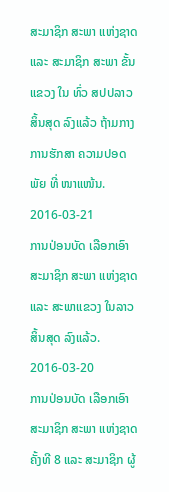ສະມາຊິກ ສະພາ ແຫ່ງຊາດ ແລະ ສະມາຊິກ ສະພາ ຂັ້ນແຂວງ ໃນ ທົ່ວ ສປປລາວ ສິ້ນສຸດ ລົງແລ້ວ ຖ້າມກາງ ການຮັກສາ ຄວາມປອດພັຍ ທີ່ ໜາແໜ້ນ.
2016-03-21
ການປ່ອນບັດ ເລືອກເອົາ ສະມາຊິກ ສະພາ ແຫ່ງຊາດ ແລະ ສະພາແຂວງ ໃນລາວ ສິ້ນສຸດ ລົງແລ້ວ.
2016-03-20
ການປ່ອນບັດ ເລືອກເອົາ ສະມາຊິກ ສະພາ ແຫ່ງຊາດ ຄັ້ງທີ 8 ແລະ ສະມາຊິກ ຜູ້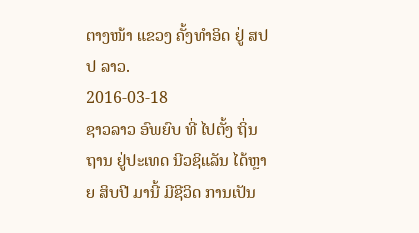ຕາງໜ້າ ແຂວງ ຄັ້ງທໍາອິດ ຢູ່ ສປປ ລາວ.
2016-03-18
ຊາວລາວ ອົພຍົບ ທີ່ ໄປຕັ້ງ ຖິ່ນຖານ ຢູ່ປະເທດ ນີວຊິແລັນ ໄດ້ຫຼາຍ ສິບປີ ມານີ້ ມີຊີວິດ ການເປັນ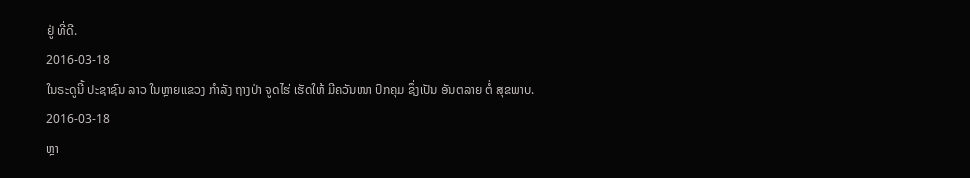ຢູ່ ທີ່ດີ.
2016-03-18
ໃນຣະດູນີ້ ປະຊາຊົນ ລາວ ໃນຫຼາຍແຂວງ ກຳລັງ ຖາງປ່າ ຈູດໄຮ່ ເຮັດໃຫ້ ມີຄວັນໜາ ປົກຄຸມ ຊຶ່ງເປັນ ອັນຕລາຍ ຕໍ່ ສຸຂພາບ.
2016-03-18
ຫຼາ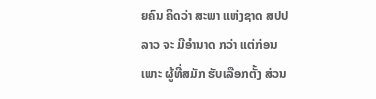ຍຄົນ ຄິດວ່າ ສະພາ ແຫ່ງຊາດ ສປປລາວ ຈະ ມີອຳນາດ ກວ່າ ແຕ່ກ່ອນ ເພາະ ຜູ້ທີ່ສມັກ ຮັບເລືອກຕັ້ງ ສ່ວນ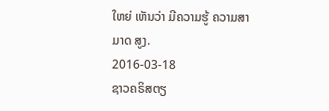ໃຫຍ່ ເຫັນວ່າ ມີຄວາມຮູ້ ຄວາມສາມາດ ສູງ.
2016-03-18
ຊາວຄຣິສຕຽ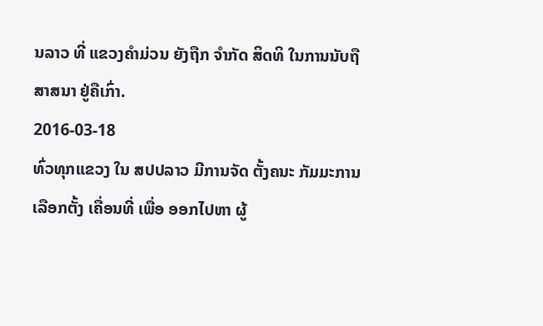ນລາວ ທີ່ ແຂວງຄຳມ່ວນ ຍັງຖືກ ຈຳກັດ ສິດທິ ໃນການນັບຖື ສາສນາ ຢູ່ຄືເກົ່າ.
2016-03-18
ທົ່ວທຸກແຂວງ ໃນ ສປປລາວ ມີການຈັດ ຕັ້ງຄນະ ກັມມະການ ເລືອກຕັ້ງ ເຄື່ອນທີ່ ເພື່ອ ອອກໄປຫາ ຜູ້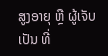ສູງອາຍຸ ຫຼື ຜູ້ເຈັບເປັນ ທີ່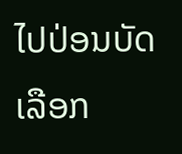ໄປປ່ອນບັດ ເລືອກ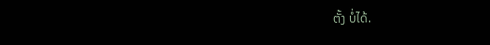ຕັ້ງ ບໍ່ໄດ້.